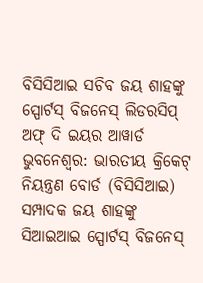ବିସିସିଆଇ ସଚିବ ଜୟ ଶାହଙ୍କୁ ସ୍ପୋର୍ଟସ୍ ବିଜନେସ୍ ଲିଡରସିପ୍ ଅଫ୍ ଦି ଇୟର ଆୱାର୍ଡ
ଭୁବନେଶ୍ୱର: ଭାରତୀୟ କ୍ରିକେଟ୍ ନିୟନ୍ତ୍ରଣ ବୋର୍ଡ (ବିସିସିଆଇ) ସମ୍ପାଦକ ଜୟ ଶାହଙ୍କୁ ସିଆଇଆଇ ସ୍ପୋର୍ଟସ୍ ବିଜନେସ୍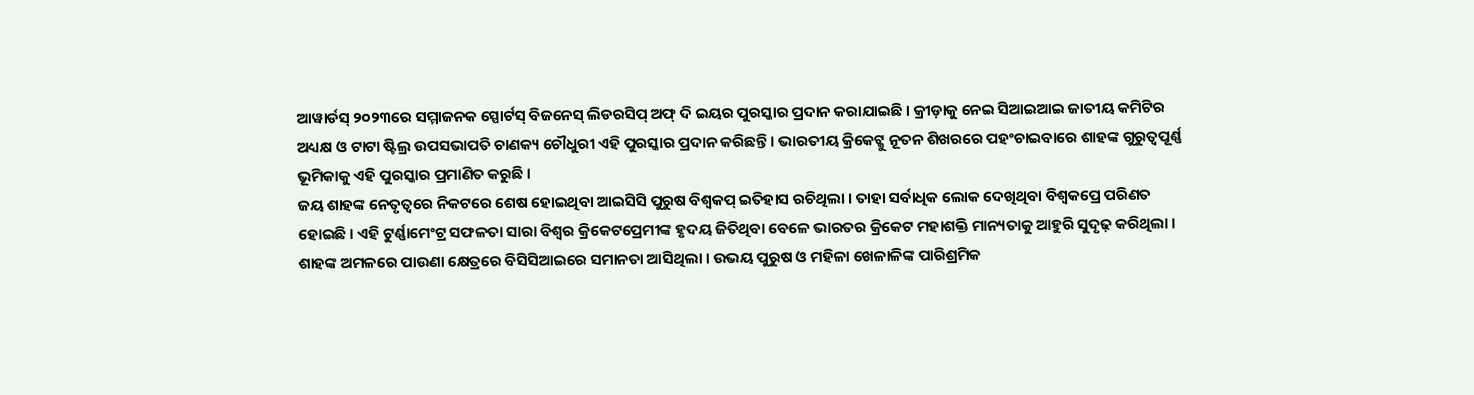ଆୱାର୍ଡସ୍ ୨୦୨୩ରେ ସମ୍ମାଜନକ ସ୍ପୋର୍ଟସ୍ ବିଜନେସ୍ ଲିଡରସିପ୍ ଅଫ୍ ଦି ଇୟର ପୁରସ୍କାର ପ୍ରଦାନ କରାଯାଇଛି । କ୍ରୀଡ଼ାକୁ ନେଇ ସିଆଇଆଇ ଜାତୀୟ କମିଟିର ଅଧ୍ୟକ୍ଷ ଓ ଟାଟା ଷ୍ଟିଲ୍ର ଉପସଭାପତି ଚାଣକ୍ୟ ଚୌଧୁରୀ ଏହି ପୁରସ୍କାର ପ୍ରଦାନ କରିଛନ୍ତି । ଭାରତୀୟ କ୍ରିକେଟ୍କୁ ନୂତନ ଶିଖରରେ ପହଂଚାଇବାରେ ଶାହଙ୍କ ଗୁରୁତ୍ୱପୂର୍ଣ୍ଣ ଭୂମିକାକୁ ଏହି ପୁରସ୍କାର ପ୍ରମାଣିତ କରୁଛି ।
ଜୟ ଶାହଙ୍କ ନେତୃତ୍ୱରେ ନିକଟରେ ଶେଷ ହୋଇଥିବା ଆଇସିସି ପୁରୁଷ ବିଶ୍ୱକପ୍ ଇତିହାସ ରଚିଥିଲା । ତାହା ସର୍ବାଧିକ ଲୋକ ଦେଖିଥିବା ବିଶ୍ୱକପ୍ରେ ପରିଣତ ହୋଇଛି । ଏହି ଟୁର୍ଣ୍ଣାମେଂଟ୍ର ସଫଳତା ସାରା ବିଶ୍ୱର କ୍ରିକେଟପ୍ରେମୀଙ୍କ ହୃଦୟ ଜିତିଥିବା ବେଳେ ଭାରତର କ୍ରିକେଟ ମହାଶକ୍ତି ମାନ୍ୟତାକୁ ଆହୁରି ସୁଦୃଢ଼ କରିଥିଲା ।
ଶାହଙ୍କ ଅମଳରେ ପାଉଣା କ୍ଷେତ୍ରରେ ବିସିସିଆଇରେ ସମାନତା ଆସିଥିଲା । ଉଭୟ ପୁରୁଷ ଓ ମହିଳା ଖେଳାଳିଙ୍କ ପାରିଶ୍ରମିକ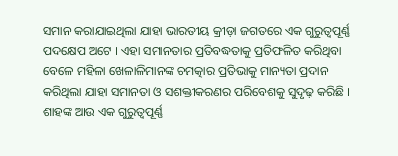ସମାନ କରାଯାଇଥିଲା ଯାହା ଭାରତୀୟ କ୍ରୀଡ଼ା ଜଗତରେ ଏକ ଗୁରୁତ୍ୱପୂର୍ଣ୍ଣ ପଦକ୍ଷେପ ଅଟେ । ଏହା ସମାନତାର ପ୍ରତିବଦ୍ଧତାକୁ ପ୍ରତିଫଳିତ କରିଥିବା ବେଳେ ମହିଳା ଖେଳାଳିମାନଙ୍କ ଚମତ୍କାର ପ୍ରତିଭାକୁ ମାନ୍ୟତା ପ୍ରଦାନ କରିଥିଲା ଯାହା ସମାନତା ଓ ସଶକ୍ତୀକରଣର ପରିବେଶକୁ ସୁଦୃଢ଼ କରିଛି ।
ଶାହଙ୍କ ଆଉ ଏକ ଗୁରୁତ୍ୱପୂର୍ଣ୍ଣ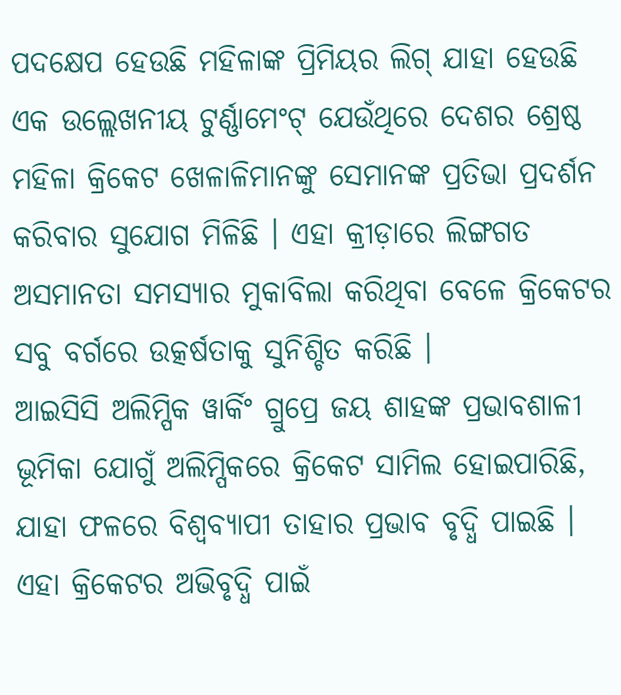ପଦକ୍ଷେପ ହେଉଛି ମହିଳାଙ୍କ ପ୍ରିମିୟର ଲିଗ୍ ଯାହା ହେଉଛି ଏକ ଉଲ୍ଲେଖନୀୟ ଟୁର୍ଣ୍ଣାମେଂଟ୍ ଯେଉଁଥିରେ ଦେଶର ଶ୍ରେଷ୍ଠ ମହିଳା କ୍ରିକେଟ ଖେଳାଳିମାନଙ୍କୁ ସେମାନଙ୍କ ପ୍ରତିଭା ପ୍ରଦର୍ଶନ କରିବାର ସୁଯୋଗ ମିଳିଛି । ଏହା କ୍ରୀଡ଼ାରେ ଲିଙ୍ଗଗତ ଅସମାନତା ସମସ୍ୟାର ମୁକାବିଲା କରିଥିବା ବେଳେ କ୍ରିକେଟର ସବୁ ବର୍ଗରେ ଉତ୍କର୍ଷତାକୁ ସୁନିଶ୍ଚିତ କରିଛି ।
ଆଇସିସି ଅଲିମ୍ପିକ ୱାର୍କିଂ ଗ୍ରୁପ୍ରେ ଜୟ ଶାହଙ୍କ ପ୍ରଭାବଶାଳୀ ଭୂମିକା ଯୋଗୁଁ ଅଲିମ୍ପିକରେ କ୍ରିକେଟ ସାମିଲ ହୋଇପାରିଛି, ଯାହା ଫଳରେ ବିଶ୍ୱବ୍ୟାପୀ ତାହାର ପ୍ରଭାବ ବୃଦ୍ଧି ପାଇଛି । ଏହା କ୍ରିକେଟର ଅଭିବୃଦ୍ଧି ପାଇଁ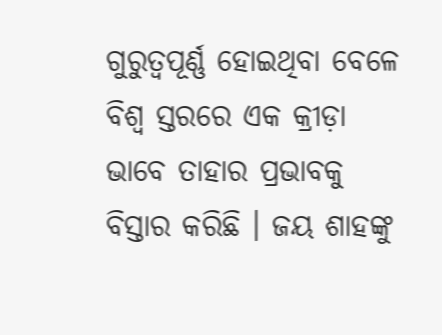ଗୁରୁତ୍ୱପୂର୍ଣ୍ଣ ହୋଇଥିବା ବେଳେ ବିଶ୍ୱ ସ୍ତରରେ ଏକ କ୍ରୀଡ଼ା ଭାବେ ତାହାର ପ୍ରଭାବକୁ ବିସ୍ତାର କରିଛି । ଜୟ ଶାହଙ୍କୁ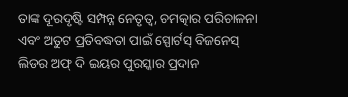ତାଙ୍କ ଦୂରଦୃଷ୍ଟି ସମ୍ପନ୍ନ ନେତୃତ୍ୱ, ଚମତ୍କାର ପରିଚାଳନା ଏବଂ ଅତୁଟ ପ୍ରତିବଦ୍ଧତା ପାଇଁ ସ୍ପୋର୍ଟସ୍ ବିଜନେସ୍ ଲିଡର ଅଫ୍ ଦି ଇୟର ପୁରସ୍କାର ପ୍ରଦାନ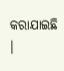କରାଯାଇଛି ।